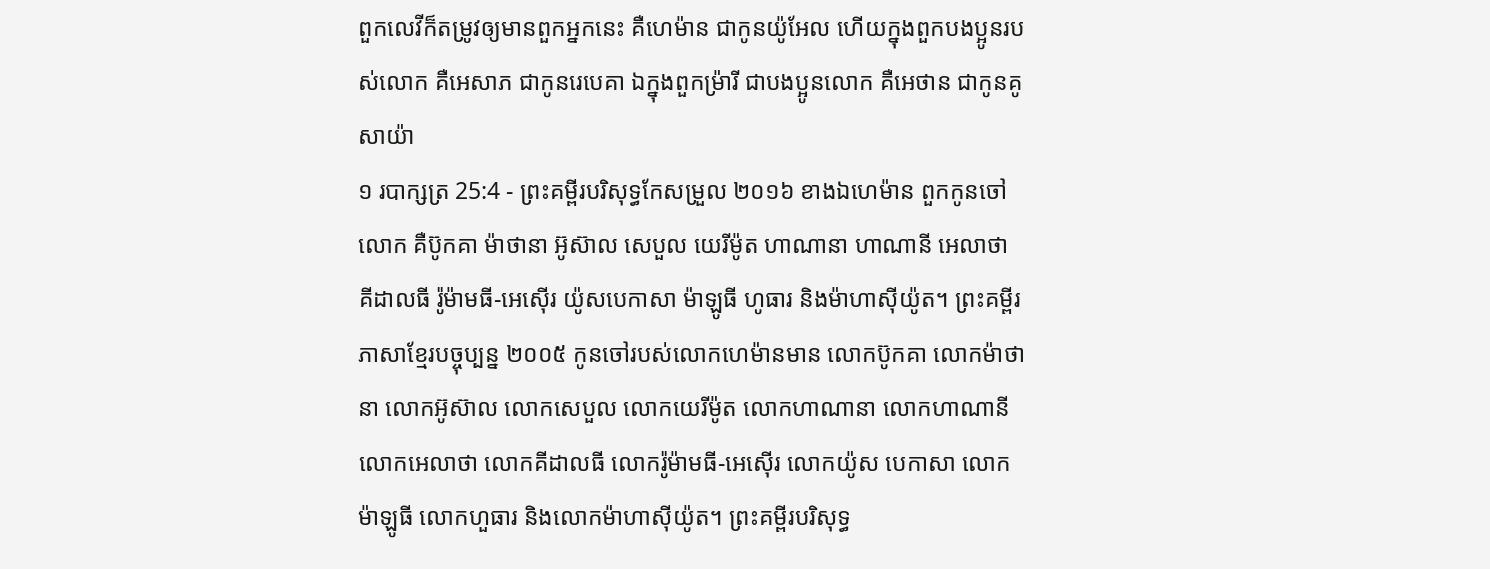ពួកលេវីក៏តម្រូវឲ្យមានពួកអ្នកនេះ គឺហេម៉ាន ជាកូនយ៉ូអែល ហើយក្នុងពួកបងប្អូនរបស់លោក គឺអេសាភ ជាកូនរេបេគា ឯក្នុងពួកម្រ៉ារី ជាបងប្អូនលោក គឺអេថាន ជាកូនគូសាយ៉ា
១ របាក្សត្រ 25:4 - ព្រះគម្ពីរបរិសុទ្ធកែសម្រួល ២០១៦ ខាងឯហេម៉ាន ពួកកូនចៅលោក គឺប៊ូកគា ម៉ាថានា អ៊ូស៊ាល សេបួល យេរីម៉ូត ហាណានា ហាណានី អេលាថា គីដាលធី រ៉ូម៉ាមធី-អេស៊ើរ យ៉ូសបេកាសា ម៉ាឡូធី ហូធារ និងម៉ាហាស៊ីយ៉ូត។ ព្រះគម្ពីរភាសាខ្មែរបច្ចុប្បន្ន ២០០៥ កូនចៅរបស់លោកហេម៉ានមាន លោកប៊ូកគា លោកម៉ាថានា លោកអ៊ូស៊ាល លោកសេបួល លោកយេរីម៉ូត លោកហាណានា លោកហាណានី លោកអេលាថា លោកគីដាលធី លោករ៉ូម៉ាមធី-អេស៊ើរ លោកយ៉ូស បេកាសា លោកម៉ាឡូធី លោកហួធារ និងលោកម៉ាហាស៊ីយ៉ូត។ ព្រះគម្ពីរបរិសុទ្ធ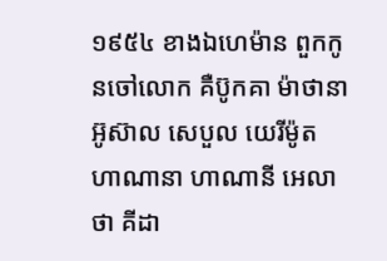១៩៥៤ ខាងឯហេម៉ាន ពួកកូនចៅលោក គឺប៊ូកគា ម៉ាថានា អ៊ូស៊ាល សេបួល យេរីម៉ូត ហាណានា ហាណានី អេលាថា គីដា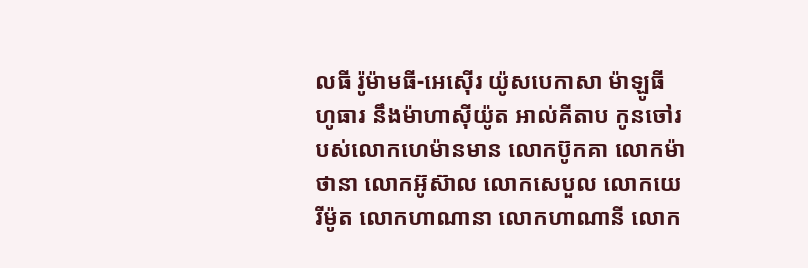លធី រ៉ូម៉ាមធី-អេស៊ើរ យ៉ូសបេកាសា ម៉ាឡូធី ហូធារ នឹងម៉ាហាស៊ីយ៉ូត អាល់គីតាប កូនចៅរបស់លោកហេម៉ានមាន លោកប៊ូកគា លោកម៉ាថានា លោកអ៊ូស៊ាល លោកសេបួល លោកយេរីម៉ូត លោកហាណានា លោកហាណានី លោក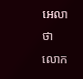អេលាថា លោក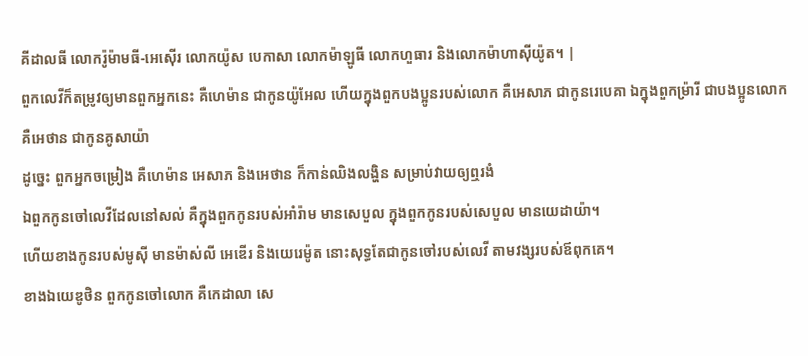គីដាលធី លោករ៉ូម៉ាមធី-អេស៊ើរ លោកយ៉ូស បេកាសា លោកម៉ាឡូធី លោកហួធារ និងលោកម៉ាហាស៊ីយ៉ូត។ |
ពួកលេវីក៏តម្រូវឲ្យមានពួកអ្នកនេះ គឺហេម៉ាន ជាកូនយ៉ូអែល ហើយក្នុងពួកបងប្អូនរបស់លោក គឺអេសាភ ជាកូនរេបេគា ឯក្នុងពួកម្រ៉ារី ជាបងប្អូនលោក គឺអេថាន ជាកូនគូសាយ៉ា
ដូច្នេះ ពួកអ្នកចម្រៀង គឺហេម៉ាន អេសាភ និងអេថាន ក៏កាន់ឈិងលង្ហិន សម្រាប់វាយឲ្យឮរងំ
ឯពួកកូនចៅលេវីដែលនៅសល់ គឺក្នុងពួកកូនរបស់អាំរ៉ាម មានសេបួល ក្នុងពួកកូនរបស់សេបួល មានយេដាយ៉ា។
ហើយខាងកូនរបស់មូស៊ី មានម៉ាស់លី អេឌើរ និងយេរេម៉ូត នោះសុទ្ធតែជាកូនចៅរបស់លេវី តាមវង្សរបស់ឪពុកគេ។
ខាងឯយេឌូថិន ពួកកូនចៅលោក គឺកេដាលា សេ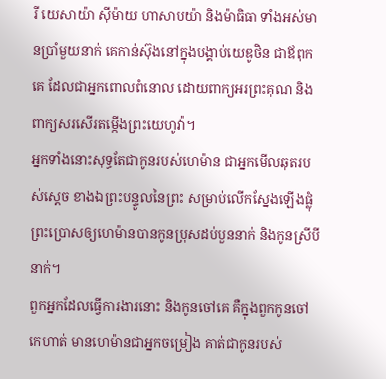រី យេសាយ៉ា ស៊ីម៉ាយ ហាសាបយ៉ា និងម៉ាធិធា ទាំងអស់មានប្រាំមួយនាក់ គេកាន់ស៊ុងនៅក្នុងបង្គាប់យេឌូថិន ជាឪពុកគេ ដែលជាអ្នកពោលពំនោល ដោយពាក្យអរព្រះគុណ និងពាក្យសរសើរតម្កើងព្រះយេហូវ៉ា។
អ្នកទាំងនោះសុទ្ធតែជាកូនរបស់ហេម៉ាន ជាអ្នកមើលឆុតរបស់ស្តេច ខាងឯព្រះបន្ទូលនៃព្រះ សម្រាប់លើកស្នែងឡើងផ្លុំ ព្រះប្រោសឲ្យហេម៉ានបានកូនប្រុសដប់បួននាក់ និងកូនស្រីបីនាក់។
ពួកអ្នកដែលធ្វើការងារនោះ និងកូនចៅគេ គឺក្នុងពួកកូនចៅកេហាត់ មានហេម៉ានជាអ្នកចម្រៀង គាត់ជាកូនរបស់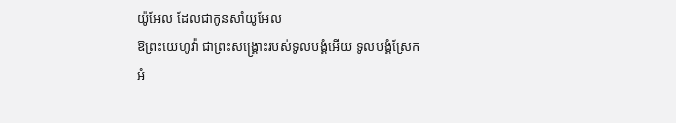យ៉ូអែល ដែលជាកូនសាំយូអែល
ឱព្រះយេហូវ៉ា ជាព្រះសង្គ្រោះរបស់ទូលបង្គំអើយ ទូលបង្គំស្រែកអំ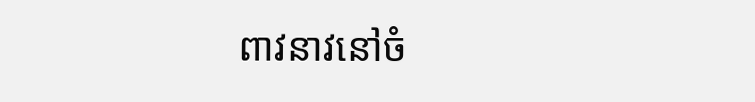ពាវនាវនៅចំ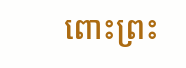ពោះព្រះ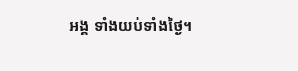អង្គ ទាំងយប់ទាំងថ្ងៃ។